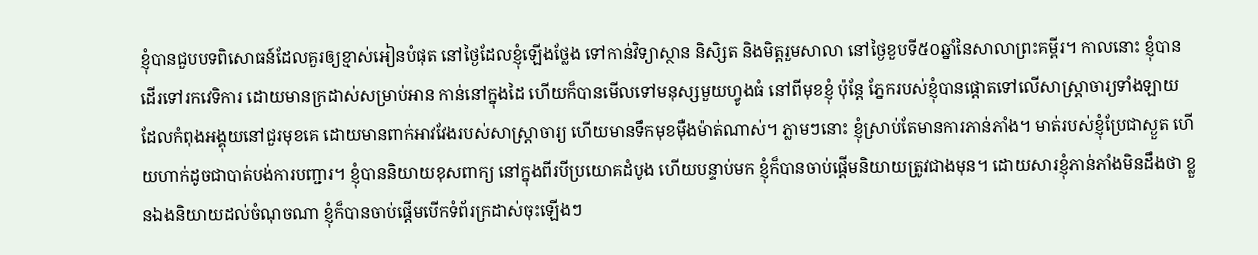ខ្ញុំបានជួបបទពិសោធន៍ដែលគួរឲ្យខ្មាស់អៀនបំផុត នៅថ្ងៃដែលខ្ញុំឡើងថ្លែង ទៅកាន់វិទ្យាស្ថាន និសិ្សត និងមិត្តរួមសាលា នៅថ្ងៃខួបទី៥០ឆ្នាំនៃសាលាព្រះគម្ពីរ។ កាលនោះ ខ្ញុំបានដើរទៅរកវេទិការ ដោយមានក្រដាស់សម្រាប់អាន កាន់នៅក្នុងដៃ ហើយក៏បានមើលទៅមនុស្សមួយហ្វូងធំ នៅពីមុខខ្ញុំ ប៉ុន្តែ ភ្នែករបស់ខ្ញុំបានផ្តោតទៅលើសាស្រ្តាចារ្យទាំងឡាយ ដែលកំពុងអង្គុយនៅជួរមុខគេ ដោយមានពាក់អាវវែងរបស់សាស្ត្រាចារ្យ ហើយមានទឹកមុខម៉ឺងម៉ាត់ណាស់។ ភ្លាមៗនោះ ខ្ញុំស្រាប់តែមានការភាន់ភាំង។ មាត់របស់ខ្ញុំប្រែជាស្ងួត ហើយហាក់ដូចជាបាត់បង់ការបញ្ជារ។ ខ្ញុំបាននិយាយខុសពាក្យ នៅក្នុងពីរបីប្រយោគដំបូង ហើយបន្ទាប់មក ខ្ញុំក៏បានចាប់ផ្តើមនិយាយត្រូវជាងមុន។ ដោយសារខ្ញុំភាន់ភាំងមិនដឹងថា ខ្លួនឯងនិយាយដល់ចំណុចណា ខ្ញុំក៏បានចាប់ផ្តើមបើកទំព័រក្រដាស់ចុះឡើងៗ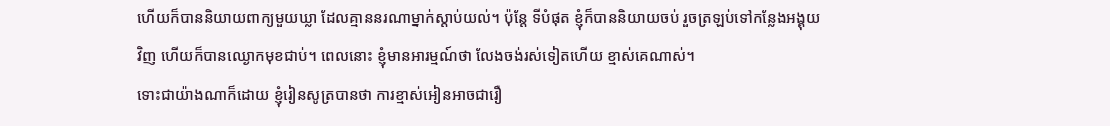ហើយក៏បាននិយាយពាក្យមួយឃ្លា ដែលគ្មាននរណាម្នាក់ស្តាប់យល់។ ប៉ុន្តែ ទីបំផុត ខ្ញុំក៏បាននិយាយចប់ រួចត្រឡប់ទៅកន្លែងអង្គុយវិញ ហើយក៏បានឈ្ងោកមុខជាប់។ ពេលនោះ ខ្ញុំមានអារម្មណ៍ថា លែងចង់រស់ទៀតហើយ ខ្មាស់គេណាស់។
ទោះជាយ៉ាងណាក៏ដោយ ខ្ញុំរៀនសូត្របានថា ការខ្មាស់អៀនអាចជារឿ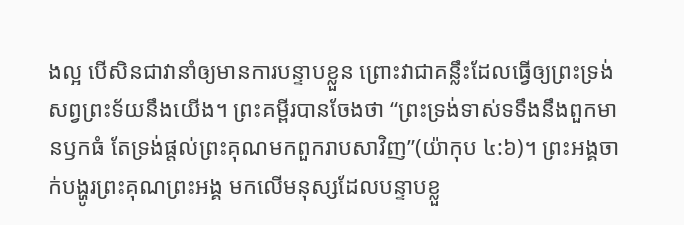ងល្អ បើសិនជាវានាំឲ្យមានការបន្ទាបខ្លួន ព្រោះវាជាគន្លឹះដែលធ្វើឲ្យព្រះទ្រង់សព្វព្រះទ័យនឹងយើង។ ព្រះគម្ពីរបានចែងថា “ព្រះទ្រង់ទាស់ទទឹងនឹងពួកមានឫកធំ តែទ្រង់ផ្តល់ព្រះគុណមកពួករាបសាវិញ”(យ៉ាកុប ៤:៦)។ ព្រះអង្គចាក់បង្ហូរព្រះគុណព្រះអង្គ មកលើមនុស្សដែលបន្ទាបខ្លួ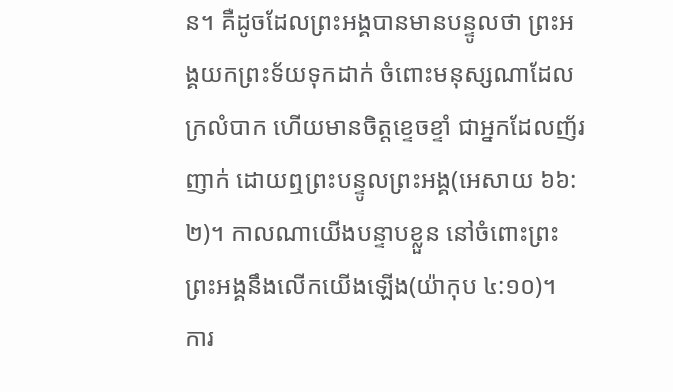ន។ គឺដូចដែលព្រះអង្គបានមានបន្ទូលថា ព្រះអង្គយកព្រះទ័យទុកដាក់ ចំពោះមនុស្សណាដែលក្រលំបាក ហើយមានចិត្តខ្ទេចខ្ទាំ ជាអ្នកដែលញ័រញាក់ ដោយឮព្រះបន្ទូលព្រះអង្គ(អេសាយ ៦៦:២)។ កាលណាយើងបន្ទាបខ្លួន នៅចំពោះព្រះ ព្រះអង្គនឹងលើកយើងឡើង(យ៉ាកុប ៤:១០)។
ការ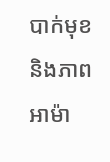បាក់មុខ និងភាពអាម៉ា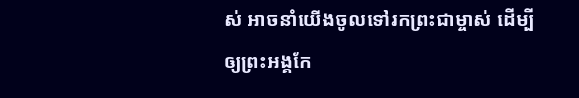ស់ អាចនាំយើងចូលទៅរកព្រះជាម្ចាស់ ដើម្បីឲ្យព្រះអង្គកែ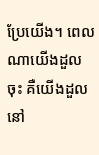ប្រែយើង។ ពេលណាយើងដួលចុះ គឺយើងដួលនៅ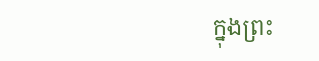ក្នុងព្រះ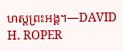ហស្តព្រះអង្គ។—DAVID H. ROPER